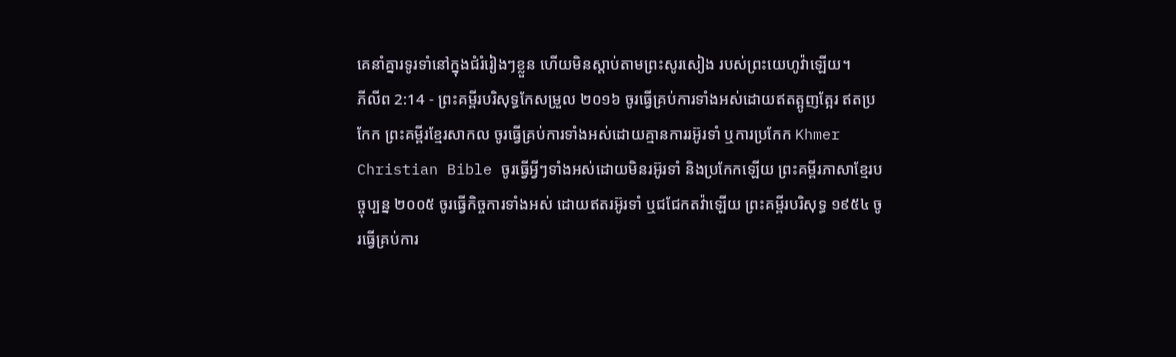គេនាំគ្នារទូរទាំនៅក្នុងជំរំរៀងៗខ្លួន ហើយមិនស្តាប់តាមព្រះសូរសៀង របស់ព្រះយេហូវ៉ាឡើយ។
ភីលីព 2:14 - ព្រះគម្ពីរបរិសុទ្ធកែសម្រួល ២០១៦ ចូរធ្វើគ្រប់ការទាំងអស់ដោយឥតត្អូញត្អែរ ឥតប្រកែក ព្រះគម្ពីរខ្មែរសាកល ចូរធ្វើគ្រប់ការទាំងអស់ដោយគ្មានការរអ៊ូរទាំ ឬការប្រកែក Khmer Christian Bible ចូរធ្វើអ្វីៗទាំងអស់ដោយមិនរអ៊ូរទាំ និងប្រកែកឡើយ ព្រះគម្ពីរភាសាខ្មែរបច្ចុប្បន្ន ២០០៥ ចូរធ្វើកិច្ចការទាំងអស់ ដោយឥតរអ៊ូរទាំ ឬជជែកតវ៉ាឡើយ ព្រះគម្ពីរបរិសុទ្ធ ១៩៥៤ ចូរធ្វើគ្រប់ការ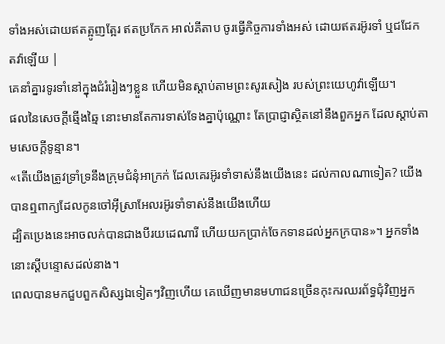ទាំងអស់ដោយឥតត្អូញត្អែរ ឥតប្រកែក អាល់គីតាប ចូរធ្វើកិច្ចការទាំងអស់ ដោយឥតរអ៊ូរទាំ ឬជជែកតវ៉ាឡើយ |
គេនាំគ្នារទូរទាំនៅក្នុងជំរំរៀងៗខ្លួន ហើយមិនស្តាប់តាមព្រះសូរសៀង របស់ព្រះយេហូវ៉ាឡើយ។
ផលនៃសេចក្ដីឆ្មើងឆ្មៃ នោះមានតែការទាស់ទែងគ្នាប៉ុណ្ណោះ តែប្រាជ្ញាស្ថិតនៅនឹងពួកអ្នក ដែលស្តាប់តាមសេចក្ដីទូន្មាន។
«តើយើងត្រូវទ្រាំទ្រនឹងក្រុមជំនុំអាក្រក់ ដែលគេរអ៊ូរទាំទាស់នឹងយើងនេះ ដល់កាលណាទៀត? យើងបានឮពាក្យដែលកូនចៅអ៊ីស្រាអែលរអ៊ូរទាំទាស់នឹងយើងហើយ
ដ្បិតប្រេងនេះអាចលក់បានជាងបីរយដេណារី ហើយយកប្រាក់ចែកទានដល់អ្នកក្របាន»។ អ្នកទាំងនោះស្ដីបន្ទោសដល់នាង។
ពេលបានមកជួបពួកសិស្សឯទៀតៗវិញហើយ គេឃើញមានមហាជនច្រើនកុះករឈរព័ទ្ធជុំវិញអ្នក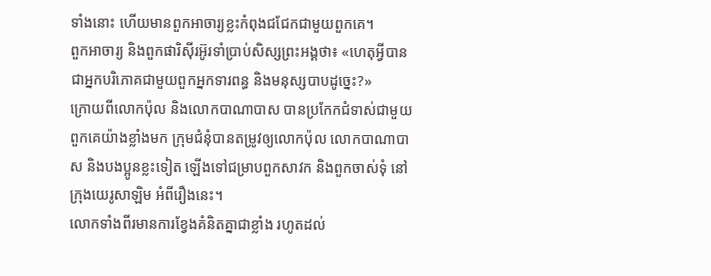ទាំងនោះ ហើយមានពួកអាចារ្យខ្លះកំពុងជជែកជាមួយពួកគេ។
ពួកអាចារ្យ និងពួកផារិស៊ីរអ៊ូរទាំប្រាប់សិស្សព្រះអង្គថា៖ «ហេតុអ្វីបានជាអ្នកបរិភោគជាមួយពួកអ្នកទារពន្ធ និងមនុស្សបាបដូច្នេះ?»
ក្រោយពីលោកប៉ុល និងលោកបាណាបាស បានប្រកែកជំទាស់ជាមួយពួកគេយ៉ាងខ្លាំងមក ក្រុមជំនុំបានតម្រូវឲ្យលោកប៉ុល លោកបាណាបាស និងបងប្អូនខ្លះទៀត ឡើងទៅជម្រាបពួកសាវក និងពួកចាស់ទុំ នៅក្រុងយេរូសាឡិម អំពីរឿងនេះ។
លោកទាំងពីរមានការខ្វែងគំនិតគ្នាជាខ្លាំង រហូតដល់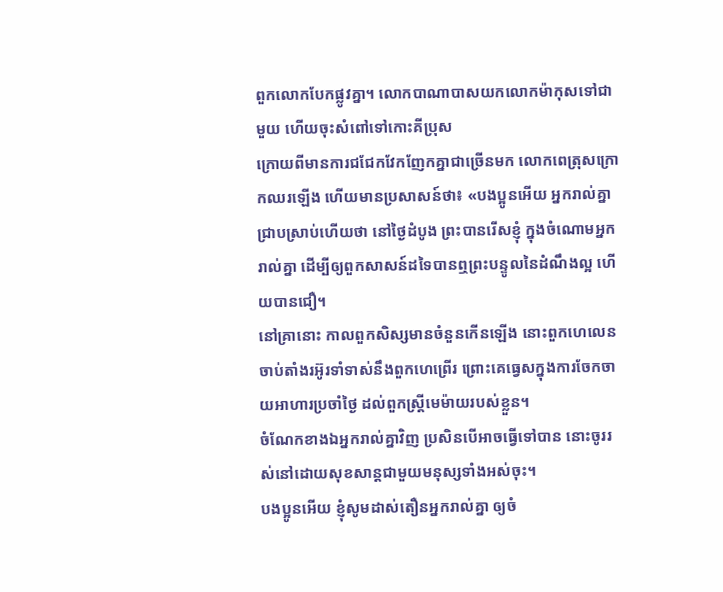ពួកលោកបែកផ្លូវគ្នា។ លោកបាណាបាសយកលោកម៉ាកុសទៅជាមួយ ហើយចុះសំពៅទៅកោះគីប្រុស
ក្រោយពីមានការជជែកវែកញែកគ្នាជាច្រើនមក លោកពេត្រុសក្រោកឈរឡើង ហើយមានប្រសាសន៍ថា៖ «បងប្អូនអើយ អ្នករាល់គ្នាជ្រាបស្រាប់ហើយថា នៅថ្ងៃដំបូង ព្រះបានរើសខ្ញុំ ក្នុងចំណោមអ្នករាល់គ្នា ដើម្បីឲ្យពួកសាសន៍ដទៃបានឮព្រះបន្ទូលនៃដំណឹងល្អ ហើយបានជឿ។
នៅគ្រានោះ កាលពួកសិស្សមានចំនួនកើនឡើង នោះពួកហេលេន ចាប់តាំងរអ៊ូរទាំទាស់នឹងពួកហេព្រើរ ព្រោះគេធ្វេសក្នុងការចែកចាយអាហារប្រចាំថ្ងៃ ដល់ពួកស្ត្រីមេម៉ាយរបស់ខ្លួន។
ចំណែកខាងឯអ្នករាល់គ្នាវិញ ប្រសិនបើអាចធ្វើទៅបាន នោះចូររស់នៅដោយសុខសាន្តជាមួយមនុស្សទាំងអស់ចុះ។
បងប្អូនអើយ ខ្ញុំសូមដាស់តឿនអ្នករាល់គ្នា ឲ្យចំ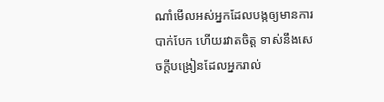ណាំមើលអស់អ្នកដែលបង្កឲ្យមានការបាក់បែក ហើយរវាតចិត្ត ទាស់នឹងសេចក្តីបង្រៀនដែលអ្នករាល់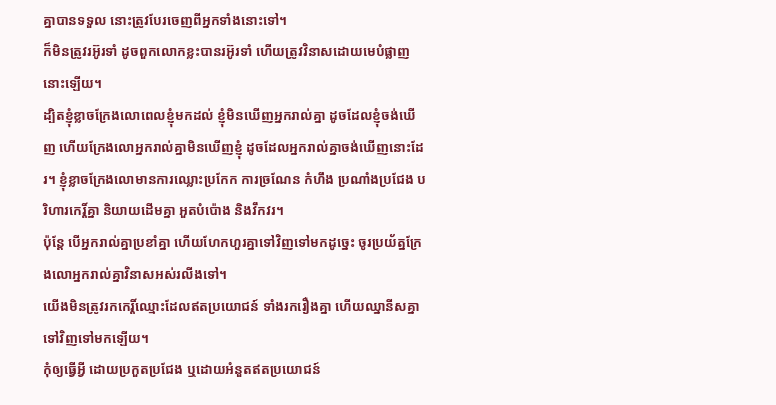គ្នាបានទទួល នោះត្រូវបែរចេញពីអ្នកទាំងនោះទៅ។
ក៏មិនត្រូវរអ៊ូរទាំ ដូចពួកលោកខ្លះបានរអ៊ូរទាំ ហើយត្រូវវិនាសដោយមេបំផ្លាញនោះឡើយ។
ដ្បិតខ្ញុំខ្លាចក្រែងលោពេលខ្ញុំមកដល់ ខ្ញុំមិនឃើញអ្នករាល់គ្នា ដូចដែលខ្ញុំចង់ឃើញ ហើយក្រែងលោអ្នករាល់គ្នាមិនឃើញខ្ញុំ ដូចដែលអ្នករាល់គ្នាចង់ឃើញនោះដែរ។ ខ្ញុំខ្លាចក្រែងលោមានការឈ្លោះប្រកែក ការច្រណែន កំហឹង ប្រណាំងប្រជែង បរិហារកេរ្ដិ៍គ្នា និយាយដើមគ្នា អួតបំប៉ោង និងវឹកវរ។
ប៉ុន្ដែ បើអ្នករាល់គ្នាប្រខាំគ្នា ហើយហែកហួរគ្នាទៅវិញទៅមកដូច្នេះ ចូរប្រយ័ត្នក្រែងលោអ្នករាល់គ្នាវិនាសអស់រលីងទៅ។
យើងមិនត្រូវរកកេរ្តិ៍ឈ្មោះដែលឥតប្រយោជន៍ ទាំងរករឿងគ្នា ហើយឈ្នានីសគ្នាទៅវិញទៅមកឡើយ។
កុំឲ្យធ្វើអ្វី ដោយប្រកួតប្រជែង ឬដោយអំនួតឥតប្រយោជន៍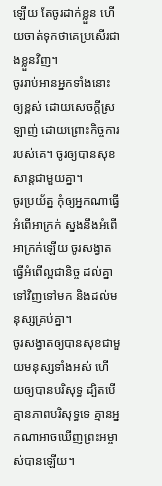ឡើយ តែចូរដាក់ខ្លួន ហើយចាត់ទុកថាគេប្រសើរជាងខ្លួនវិញ។
ចូររាប់អានអ្នកទាំងនោះឲ្យខ្ពស់ ដោយសេចក្ដីស្រឡាញ់ ដោយព្រោះកិច្ចការរបស់គេ។ ចូរឲ្យបានសុខសាន្តជាមួយគ្នា។
ចូរប្រយ័ត្ន កុំឲ្យអ្នកណាធ្វើអំពើអាក្រក់ ស្នងនឹងអំពើអាក្រក់ឡើយ ចូរសង្វាតធ្វើអំពើល្អជានិច្ច ដល់គ្នាទៅវិញទៅមក និងដល់មនុស្សគ្រប់គ្នា។
ចូរសង្វាតឲ្យបានសុខជាមួយមនុស្សទាំងអស់ ហើយឲ្យបានបរិសុទ្ធ ដ្បិតបើគ្មានភាពបរិសុទ្ធទេ គ្មានអ្នកណាអាចឃើញព្រះអម្ចាស់បានឡើយ។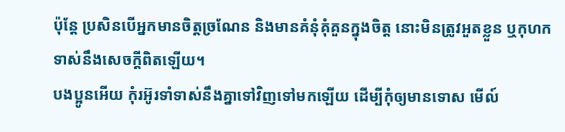ប៉ុន្តែ ប្រសិនបើអ្នកមានចិត្តច្រណែន និងមានគំនុំគុំគួនក្នុងចិត្ត នោះមិនត្រូវអួតខ្លួន ឬកុហកទាស់នឹងសេចក្តីពិតឡើយ។
បងប្អូនអើយ កុំរអ៊ូរទាំទាស់នឹងគ្នាទៅវិញទៅមកឡើយ ដើម្បីកុំឲ្យមានទោស មើល៍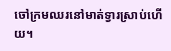ចៅក្រមឈរនៅមាត់ទ្វារស្រាប់ហើយ។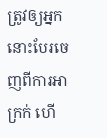ត្រូវឲ្យអ្នកនោះបែរចេញពីការអាក្រក់ ហើ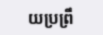យប្រព្រឹ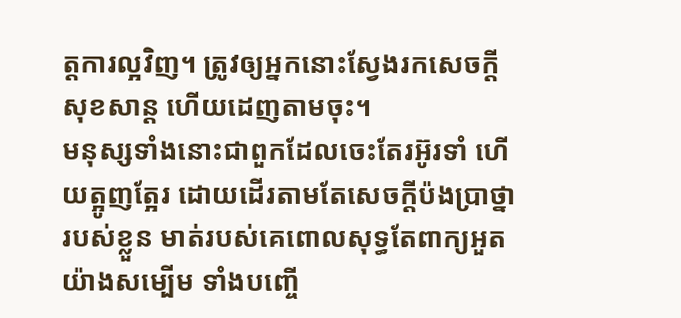ត្តការល្អវិញ។ ត្រូវឲ្យអ្នកនោះស្វែងរកសេចក្ដីសុខសាន្ដ ហើយដេញតាមចុះ។
មនុស្សទាំងនោះជាពួកដែលចេះតែរអ៊ូរទាំ ហើយត្អូញត្អែរ ដោយដើរតាមតែសេចក្ដីប៉ងប្រាថ្នារបស់ខ្លួន មាត់របស់គេពោលសុទ្ធតែពាក្យអួតយ៉ាងសម្បើម ទាំងបញ្ចើ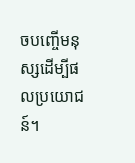ចបញ្ចើមនុស្សដើម្បីផលប្រយោជន៍។